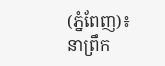(ភ្នំពែញ)៖ នាព្រឹក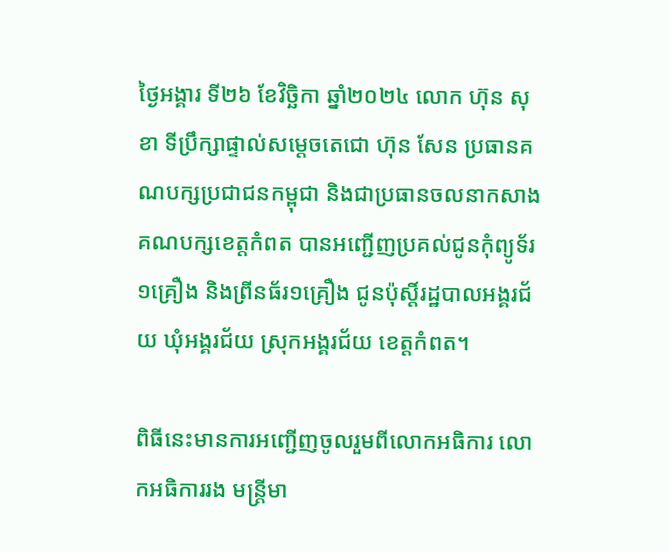ថ្ងៃអង្គារ ទី២៦ ខែវិច្ឆិកា ឆ្នាំ២០២៤ លោក ហ៊ុន សុខា ទីប្រឹក្សាផ្ទាល់សម្តេចតេជោ ហ៊ុន សែន ប្រធានគណបក្សប្រជាជនកម្ពុជា និងជាប្រធានចលនាកសាងគណបក្សខេត្តកំពត បានអញ្ជើញប្រគល់ជូនកុំព្យូទ័រ ១គ្រឿង និងព្រីនធ័រ១គ្រឿង ជូនប៉ុស្តិ៍រដ្ឋបាលអង្គរជ័យ ឃុំអង្គរជ័យ ស្រុកអង្គរជ័យ ខេត្តកំពត។

ពិធីនេះមានការអញ្ជើញចូលរួមពីលោកអធិការ លោកអធិការរង មន្ត្រីមា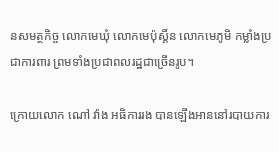នសមត្ថកិច្ច លោកមេឃុំ លោកមេប៉ុស្តិ៍ន លោកមេភូមិ កម្លាំងប្រជាការពារ ព្រមទាំងប្រជាពលរដ្ឋជាច្រើនរូប។

ក្រោយលោក ណៅ វ៉ាង អធិការរង បានឡើងអាននៅរបាយការ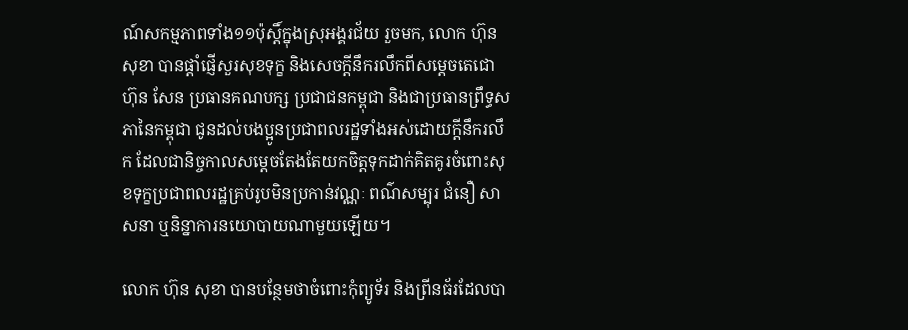ណ៍សកម្មភាពទាំង១១ប៉ុស្តិ៍ក្នុងស្រុអង្គរជ័យ រួចមក, លោក ហ៊ុន សុខា បានផ្ដាំផ្ញើសួរសុខទុក្ខ និងសេចក្ដីនឹករលឹកពីសម្តេចតេជោ ហ៊ុន សែន ប្រធានគណបក្ស ប្រជាជនកម្ពុជា និងជាប្រធានព្រឹទ្ធសភានៃកម្ពុជា ជូនដល់បងប្អូនប្រជាពលរដ្ឋទាំងអស់ដោយក្តីនឹករលឹក ដែលជានិច្ចកាលសម្ដេចតែងតែយកចិត្តទុកដាក់គិតគូរចំពោះសុខទុក្ខប្រជាពលរដ្ឋគ្រប់រូបមិនប្រកាន់វណ្ណៈ ពណ៌សម្បុរ ជំនឿ សាសនា ឬនិន្នាការនយោបាយណាមួយឡើយ។

លោក ហ៊ុន សុខា បានបន្ថែមថាចំពោះកុំព្យូទ័រ និងព្រីនធ័រដែលបា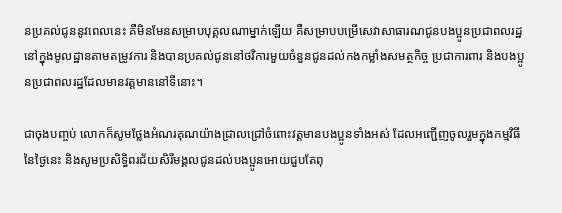នប្រគល់ជូននូវពេលនេះ គឺមិនមែនសម្រាបបុគ្គលណាម្នាក់ឡើយ គឺសម្រាបបម្រើសេវាសាធារណជូនបងប្អូនប្រជាពលរដ្ឋនៅក្នុងមូលដ្ឋានតាមតម្រូវការ និងបានប្រគល់ជូននៅថវិការមួយចំនួនជូនដល់កងកម្លាំងសមត្ថកិច្ច ប្រជាការពារ និងបងប្អូនប្រជាពលរដ្ឋដែលមានវត្តមាននៅទីនោះ។

ជាចុងបញ្ចប់ លោកក៏សូមថ្លែងអំណរគុណយ៉ាងជ្រាលជ្រៅចំពោះវត្តមានបងប្អូនទាំងអស់ ដែលអញ្ជើញចូលរួមក្នុងកម្មវិធីនៃថ្ងៃនេះ និងសូមប្រសិទ្ធិពរជ័យសិរីមង្គលជូនដល់បងប្អូនអោយជួបតែពុ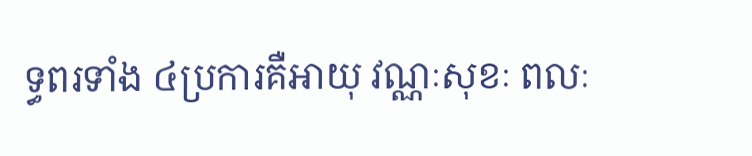ទ្ធពរទាំង ៤ប្រការគឺអាយុ វណ្ណៈសុខៈ ពលៈ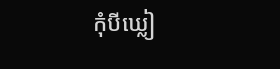កុំបីឃ្លៀ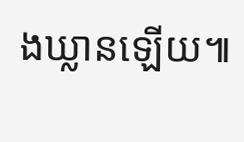ងឃ្លានឡើយ៕